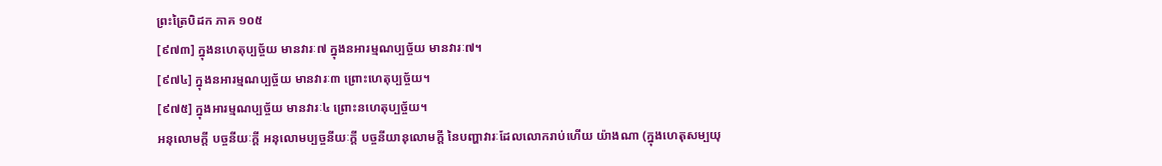ព្រះត្រៃបិដក ភាគ ១០៥
[៩៧៣] ក្នុងនហេតុប្បច្ច័យ មានវារៈ៧ ក្នុងនអារម្មណប្បច្ច័យ មានវារៈ៧។
[៩៧៤] ក្នុងនអារម្មណប្បច្ច័យ មានវារៈ៣ ព្រោះហេតុប្បច្ច័យ។
[៩៧៥] ក្នុងអារម្មណប្បច្ច័យ មានវារៈ៤ ព្រោះនហេតុប្បច្ច័យ។
អនុលោមក្តី បច្ចនីយៈក្តី អនុលោមប្បច្ចនីយៈក្តី បច្ចនីយានុលោមក្តី នៃបញ្ហាវារៈដែលលោករាប់ហើយ យ៉ាងណា (ក្នុងហេតុសម្បយុ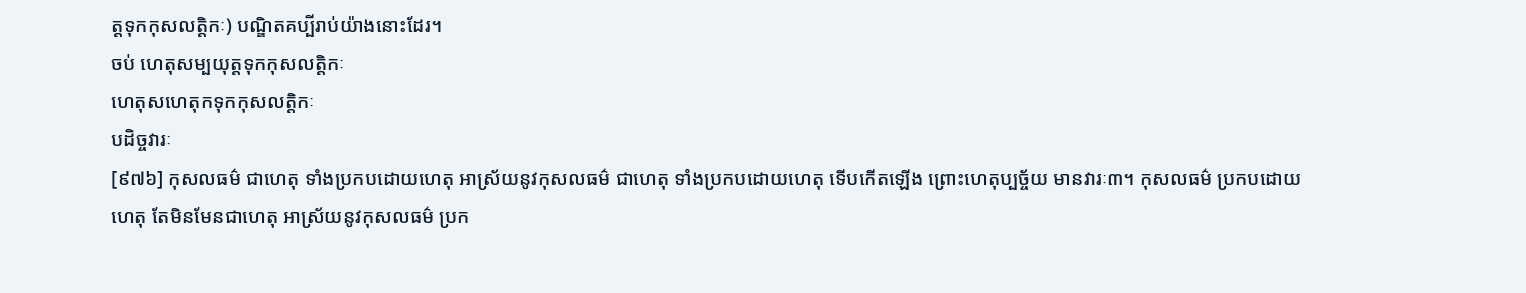ត្តទុកកុសលត្តិកៈ) បណ្ឌិតគប្បីរាប់យ៉ាងនោះដែរ។
ចប់ ហេតុសម្បយុត្តទុកកុសលត្តិកៈ
ហេតុសហេតុកទុកកុសលត្តិកៈ
បដិច្ចវារៈ
[៩៧៦] កុសលធម៌ ជាហេតុ ទាំងប្រកបដោយហេតុ អាស្រ័យនូវកុសលធម៌ ជាហេតុ ទាំងប្រកបដោយហេតុ ទើបកើតឡើង ព្រោះហេតុប្បច្ច័យ មានវារៈ៣។ កុសលធម៌ ប្រកបដោយហេតុ តែមិនមែនជាហេតុ អាស្រ័យនូវកុសលធម៌ ប្រក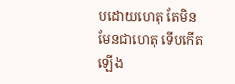បដោយហេតុ តែមិនមែនជាហេតុ ទើបកើតឡើង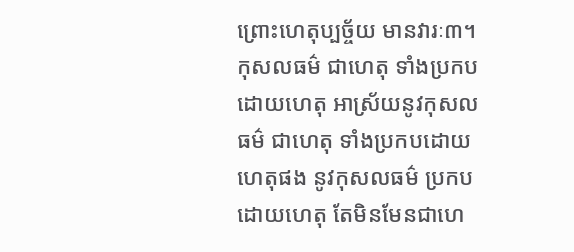ព្រោះហេតុប្បច្ច័យ មានវារៈ៣។ កុសលធម៌ ជាហេតុ ទាំងប្រកបដោយហេតុ អាស្រ័យនូវកុសលធម៌ ជាហេតុ ទាំងប្រកបដោយហេតុផង នូវកុសលធម៌ ប្រកបដោយហេតុ តែមិនមែនជាហេ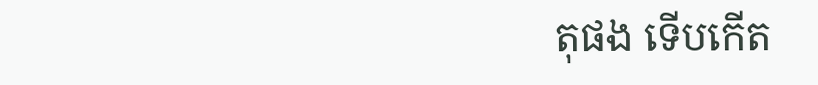តុផង ទើបកើត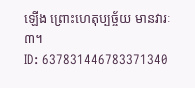ឡើង ព្រោះហេតុប្បច្ច័យ មានវារៈ៣។
ID: 637831446783371340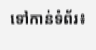ទៅកាន់ទំព័រ៖